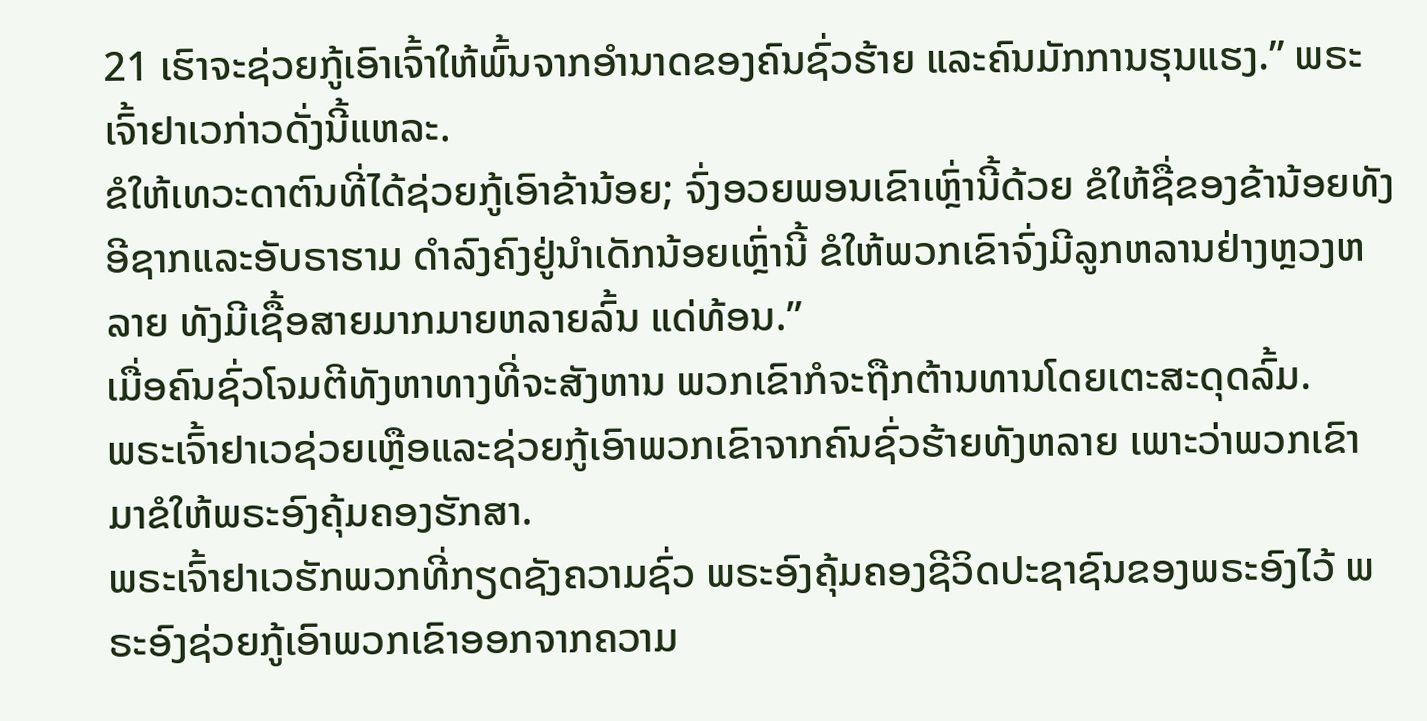21 ເຮົາຈະຊ່ວຍກູ້ເອົາເຈົ້າໃຫ້ພົ້ນຈາກອຳນາດຂອງຄົນຊົ່ວຮ້າຍ ແລະຄົນມັກການຮຸນແຮງ.” ພຣະເຈົ້າຢາເວກ່າວດັ່ງນີ້ແຫລະ.
ຂໍໃຫ້ເທວະດາຕົນທີ່ໄດ້ຊ່ວຍກູ້ເອົາຂ້ານ້ອຍ; ຈົ່ງອວຍພອນເຂົາເຫຼົ່ານີ້ດ້ວຍ ຂໍໃຫ້ຊື່ຂອງຂ້ານ້ອຍທັງອີຊາກແລະອັບຣາຮາມ ດຳລົງຄົງຢູ່ນຳເດັກນ້ອຍເຫຼົ່ານີ້ ຂໍໃຫ້ພວກເຂົາຈົ່ງມີລູກຫລານຢ່າງຫຼວງຫລາຍ ທັງມີເຊື້ອສາຍມາກມາຍຫລາຍລົ້ນ ແດ່ທ້ອນ.”
ເມື່ອຄົນຊົ່ວໂຈມຕີທັງຫາທາງທີ່ຈະສັງຫານ ພວກເຂົາກໍຈະຖືກຕ້ານທານໂດຍເຕະສະດຸດລົ້ມ.
ພຣະເຈົ້າຢາເວຊ່ວຍເຫຼືອແລະຊ່ວຍກູ້ເອົາພວກເຂົາຈາກຄົນຊົ່ວຮ້າຍທັງຫລາຍ ເພາະວ່າພວກເຂົາມາຂໍໃຫ້ພຣະອົງຄຸ້ມຄອງຮັກສາ.
ພຣະເຈົ້າຢາເວຮັກພວກທີ່ກຽດຊັງຄວາມຊົ່ວ ພຣະອົງຄຸ້ມຄອງຊີວິດປະຊາຊົນຂອງພຣະອົງໄວ້ ພຣະອົງຊ່ວຍກູ້ເອົາພວກເຂົາອອກຈາກຄວາມ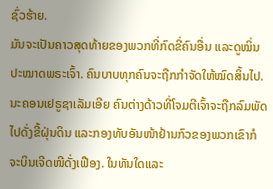ຊົ່ວຮ້າຍ.
ມັນຈະເປັນຄາວສຸດທ້າຍຂອງພວກທີ່ກົດຂີ່ຄົນອື່ນ ແລະດູໝິ່ນປະໝາດພຣະເຈົ້າ. ຄົນບາບທຸກຄົນຈະຖືກກຳຈັດໃຫ້ໝົດສິ້ນໄປ.
ນະຄອນເຢຣູຊາເລັມເອີຍ ຄົນຕ່າງດ້າວທີ່ໂຈມຕີເຈົ້າຈະຖືກລົມພັດໄປດັ່ງຂີ້ຝຸ່ນດິນ ແລະກອງທັບອັນໜ້າຢ້ານກົວຂອງພວກເຂົາກໍຈະບິນເຈີດໜີດັ່ງເຟືອງ. ໃນທັນໃດແລະ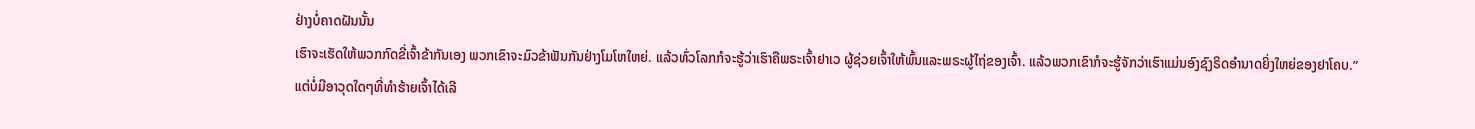ຢ່າງບໍ່ຄາດຝັນນັ້ນ
ເຮົາຈະເຮັດໃຫ້ພວກກົດຂີ່ເຈົ້າຂ້າກັນເອງ ພວກເຂົາຈະມົວຂ້າຟັນກັນຢ່າງໂມໂຫໃຫຍ່. ແລ້ວທົ່ວໂລກກໍຈະຮູ້ວ່າເຮົາຄືພຣະເຈົ້າຢາເວ ຜູ້ຊ່ວຍເຈົ້າໃຫ້ພົ້ນແລະພຣະຜູ້ໄຖ່ຂອງເຈົ້າ. ແລ້ວພວກເຂົາກໍຈະຮູ້ຈັກວ່າເຮົາແມ່ນອົງຊົງຣິດອຳນາດຍິ່ງໃຫຍ່ຂອງຢາໂຄບ.”
ແຕ່ບໍ່ມີອາວຸດໃດໆທີ່ທຳຮ້າຍເຈົ້າໄດ້ເລີ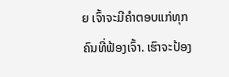ຍ ເຈົ້າຈະມີຄຳຕອບແກ່ທຸກຄົນທີ່ຟ້ອງເຈົ້າ. ເຮົາຈະປ້ອງ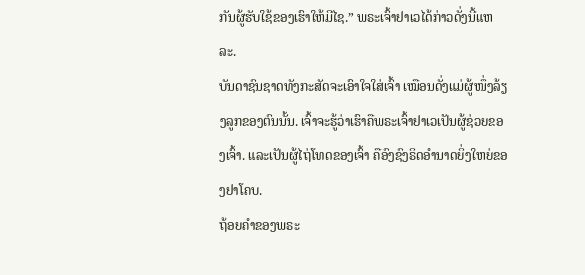ກັນຜູ້ຮັບໃຊ້ຂອງເຮົາໃຫ້ມີໄຊ.” ພຣະເຈົ້າຢາເວໄດ້ກ່າວດັ່ງນີ້ແຫລະ.
ບັນດາຊົນຊາດທັງກະສັດຈະເອົາໃຈໃສ່ເຈົ້າ ເໝືອນດັ່ງແມ່ຜູ້ໜຶ່ງລ້ຽງລູກຂອງຕົນນັ້ນ. ເຈົ້າຈະຮູ້ວ່າເຮົາຄືພຣະເຈົ້າຢາເວເປັນຜູ້ຊ່ວຍຂອງເຈົ້າ. ແລະເປັນຜູ້ໄຖ່ໂທດຂອງເຈົ້າ ຄືອົງຊົງຣິດອຳນາດຍິ່ງໃຫຍ່ຂອງຢາໂຄບ.
ຖ້ອຍຄຳຂອງພຣະ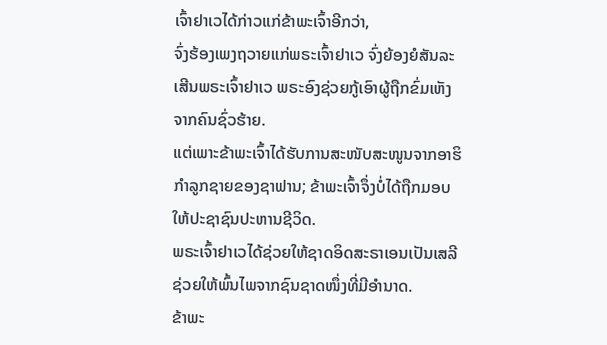ເຈົ້າຢາເວໄດ້ກ່າວແກ່ຂ້າພະເຈົ້າອີກວ່າ,
ຈົ່ງຮ້ອງເພງຖວາຍແກ່ພຣະເຈົ້າຢາເວ ຈົ່ງຍ້ອງຍໍສັນລະເສີນພຣະເຈົ້າຢາເວ ພຣະອົງຊ່ວຍກູ້ເອົາຜູ້ຖືກຂົ່ມເຫັງຈາກຄົນຊົ່ວຮ້າຍ.
ແຕ່ເພາະຂ້າພະເຈົ້າໄດ້ຮັບການສະໜັບສະໜູນຈາກອາຮິກຳລູກຊາຍຂອງຊາຟານ; ຂ້າພະເຈົ້າຈຶ່ງບໍ່ໄດ້ຖືກມອບໃຫ້ປະຊາຊົນປະຫານຊີວິດ.
ພຣະເຈົ້າຢາເວໄດ້ຊ່ວຍໃຫ້ຊາດອິດສະຣາເອນເປັນເສລີ ຊ່ວຍໃຫ້ພົ້ນໄພຈາກຊົນຊາດໜຶ່ງທີ່ມີອຳນາດ.
ຂ້າພະ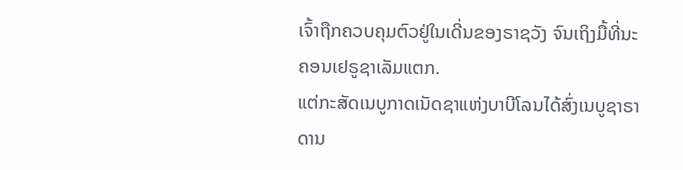ເຈົ້າຖືກຄວບຄຸມຕົວຢູ່ໃນເດີ່ນຂອງຣາຊວັງ ຈົນເຖິງມື້ທີ່ນະຄອນເຢຣູຊາເລັມແຕກ.
ແຕ່ກະສັດເນບູກາດເນັດຊາແຫ່ງບາບີໂລນໄດ້ສົ່ງເນບູຊາຣາດານ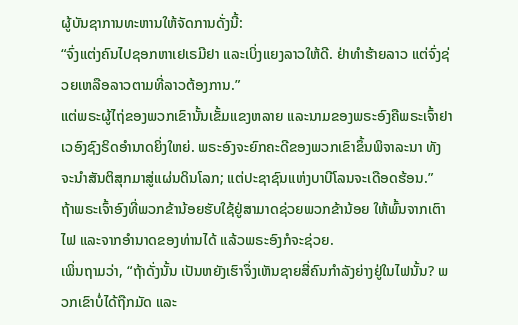ຜູ້ບັນຊາການທະຫານໃຫ້ຈັດການດັ່ງນີ້:
“ຈົ່ງແຕ່ງຄົນໄປຊອກຫາເຢເຣມີຢາ ແລະເບິ່ງແຍງລາວໃຫ້ດີ. ຢ່າທຳຮ້າຍລາວ ແຕ່ຈົ່ງຊ່ວຍເຫລືອລາວຕາມທີ່ລາວຕ້ອງການ.”
ແຕ່ພຣະຜູ້ໄຖ່ຂອງພວກເຂົານັ້ນເຂັ້ມແຂງຫລາຍ ແລະນາມຂອງພຣະອົງຄືພຣະເຈົ້າຢາເວອົງຊົງຣິດອຳນາດຍິ່ງໃຫຍ່. ພຣະອົງຈະຍົກຄະດີຂອງພວກເຂົາຂຶ້ນພິຈາລະນາ ທັງຈະນຳສັນຕິສຸກມາສູ່ແຜ່ນດິນໂລກ; ແຕ່ປະຊາຊົນແຫ່ງບາບີໂລນຈະເດືອດຮ້ອນ.”
ຖ້າພຣະເຈົ້າອົງທີ່ພວກຂ້ານ້ອຍຮັບໃຊ້ຢູ່ສາມາດຊ່ວຍພວກຂ້ານ້ອຍ ໃຫ້ພົ້ນຈາກເຕົາໄຟ ແລະຈາກອຳນາດຂອງທ່ານໄດ້ ແລ້ວພຣະອົງກໍຈະຊ່ວຍ.
ເພິ່ນຖາມວ່າ, “ຖ້າດັ່ງນັ້ນ ເປັນຫຍັງເຮົາຈຶ່ງເຫັນຊາຍສີ່ຄົນກຳລັງຍ່າງຢູ່ໃນໄຟນັ້ນ? ພວກເຂົາບໍ່ໄດ້ຖືກມັດ ແລະ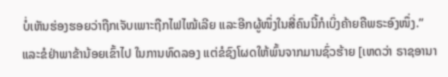ບໍ່ເຫັນຮ່ອງຮອຍວ່າຖືກເຈັບເພາະຖືກໄຟໄໝ້ເລີຍ ແລະອີກຜູ້ໜຶ່ງໃນສີ່ຄົນນີ້ກໍເບິ່ງຄ້າຍຄືພຣະອົງໜຶ່ງ.”
ແລະຂໍຢ່າພາຂ້ານ້ອຍເຂົ້າໄປ ໃນການທົດລອງ ແຕ່ຂໍຊົງໂຜດໃຫ້ພົ້ນຈາກມານຊົ່ວຮ້າຍ [ເຫດວ່າ ຣາຊອານາ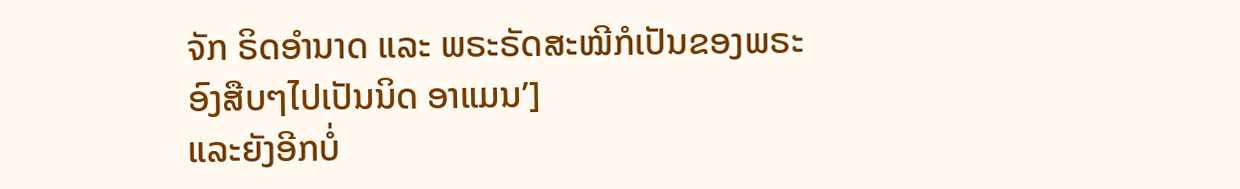ຈັກ ຣິດອຳນາດ ແລະ ພຣະຣັດສະໝີກໍເປັນຂອງພຣະອົງສືບໆໄປເປັນນິດ ອາແມນ’]
ແລະຍັງອີກບໍ່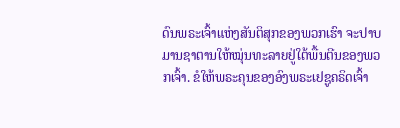ດົນພຣະເຈົ້າແຫ່ງສັນຕິສຸກຂອງພວກເຮົາ ຈະປາບມານຊາຕານໃຫ້ໝຸ່ນທະລາຍຢູ່ໃຕ້ພື້ນຕີນຂອງພວກເຈົ້າ. ຂໍໃຫ້ພຣະຄຸນຂອງອົງພຣະເຢຊູຄຣິດເຈົ້າ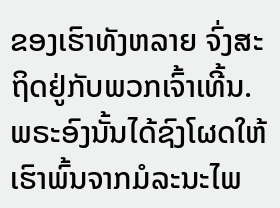ຂອງເຮົາທັງຫລາຍ ຈົ່ງສະຖິດຢູ່ກັບພວກເຈົ້າເທີ້ນ.
ພຣະອົງນັ້ນໄດ້ຊົງໂຜດໃຫ້ເຮົາພົ້ນຈາກມໍລະນະໄພ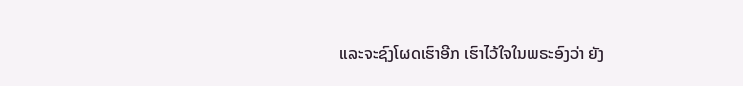ແລະຈະຊົງໂຜດເຮົາອີກ ເຮົາໄວ້ໃຈໃນພຣະອົງວ່າ ຍັງ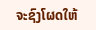ຈະຊົງໂຜດໃຫ້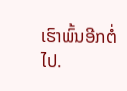ເຮົາພົ້ນອີກຕໍ່ໄປ.